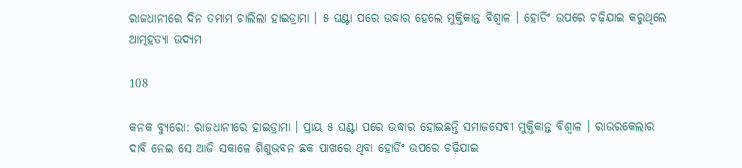ରାଜଧାନୀରେ ଦିନ ତମାମ ଚାଲିଲା ହାଇଡ୍ରାମା । ୫ ଘଣ୍ଟା ପରେ ଉଦ୍ଧାର ହେଲେ ମୁକ୍ତିକାନ୍ତ ବିଶ୍ୱାଳ । ହୋର୍ଡିଂ ଉପରେ ଚଢ଼ିଯାଇ କରୁଥିଲେ ଆତ୍ମହତ୍ୟା ଉଦ୍ୟମ

108

କନକ ବ୍ୟୁରୋ: ରାଜଧାନୀରେ ହାଇଡ୍ରାମା । ପ୍ରାୟ ୫ ଘଣ୍ଟା ପରେ ଉଦ୍ଧାର ହୋଇଛନ୍ତି ସମାଜସେବୀ ମୁକ୍ତିକାନ୍ତ ବିଶ୍ୱାଳ । ରାଉରକେଲାର ଦାବି ନେଇ ସେ ଆଜି ସକାଳେ ଶିଶୁଭବନ ଛକ ପାଖରେ ଥିବା ହୋର୍ଡିଂ ଉପରେ ଚଢ଼ିଯାଇ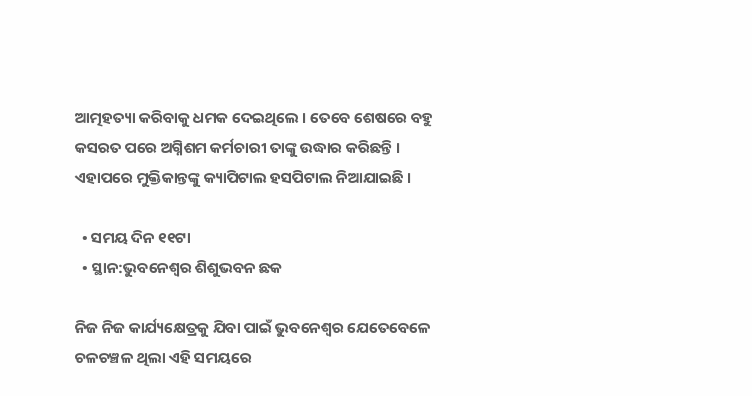ଆତ୍ମହତ୍ୟା କରିବାକୁ ଧମକ ଦେଇଥିଲେ । ତେବେ ଶେଷରେ ବହୁ କସରତ ପରେ ଅଗ୍ନିଶମ କର୍ମଚାରୀ ତାଙ୍କୁ ଉଦ୍ଧାର କରିଛନ୍ତି । ଏହାପରେ ମୁକ୍ତିକାନ୍ତଙ୍କୁ କ୍ୟାପିଟାଲ ହସପିଟାଲ ନିଆଯାଇଛି ।

  • ସମୟ ଦିନ ୧୧ଟା
  • ସ୍ଥାନ:ଭୁବନେଶ୍ୱର ଶିଶୁଭବନ ଛକ

ନିଜ ନିଜ କାର୍ଯ୍ୟକ୍ଷେତ୍ରକୁ ଯିବା ପାଇଁ ଭୁବନେଶ୍ୱର ଯେତେବେଳେ ଚଳଚଞ୍ଚଳ ଥିଲା ଏହି ସମୟରେ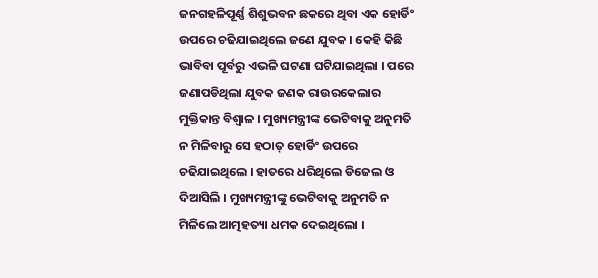ଜନଗହଳିପୂର୍ଣ୍ଣ ଶିଶୁଭବନ ଛକରେ ଥିବା ଏକ ହୋର୍ଡିଂ ଉପରେ ଚଢିଯାଇଥିଲେ ଜଣେ ଯୁବକ । କେହି କିଛି ଭାବିବା ପୂର୍ବରୁ ଏଭଳି ଘଟଣା ଘଟିଯାଇଥିଲା । ପରେ ଜଣାପଡିଥିଲା ଯୁବକ ଜଣକ ରାଉରକେଲାର ମୁକ୍ତିକାନ୍ତ ବିଶ୍ୱାଳ । ମୁଖ୍ୟମନ୍ତ୍ରୀଙ୍କ ଭେଟିବାକୁ ଅନୁମତି ନ ମିଳିବାରୁ ସେ ହଠାତ୍ ହୋର୍ଡିଂ ଉପରେ ଚଢିଯାଇଥିଲେ । ହାତରେ ଧରିଥିଲେ ଡିଜେଲ ଓ ଦିଆସିଲି । ମୁଖ୍ୟମନ୍ତ୍ରୀଙ୍କୁ ଭେଟିବାକୁ ଅନୁମତି ନ ମିଳିଲେ ଆତ୍ମହତ୍ୟା ଧମକ ଦେଇଥିଲୋ ।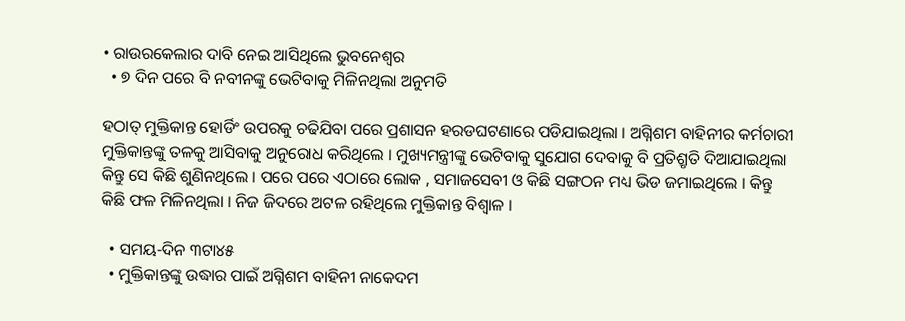• ରାଉରକେଲାର ଦାବି ନେଇ ଆସିଥିଲେ ଭୁବନେଶ୍ୱର
  • ୭ ଦିନ ପରେ ବି ନବୀନଙ୍କୁ ଭେଟିବାକୁ ମିଳିନଥିଲା ଅନୁମତି

ହଠାତ୍ ମୁକ୍ତିକାନ୍ତ ହୋର୍ଡିଂ ଉପରକୁ ଚଢିଯିବା ପରେ ପ୍ରଶାସନ ହରଡଘଟଣାରେ ପଡିଯାଇଥିଲା । ଅଗ୍ନିଶମ ବାହିନୀର କର୍ମଚାରୀ ମୁକ୍ତିକାନ୍ତଙ୍କୁ ତଳକୁ ଆସିବାକୁ ଅନୁରୋଧ କରିଥିଲେ । ମୁଖ୍ୟମନ୍ତ୍ରୀଙ୍କୁ ଭେଟିବାକୁ ସୁଯୋଗ ଦେବାକୁ ବି ପ୍ରତିଶ୍ରୃତି ଦିଆଯାଇଥିଲା କିନ୍ତୁ ସେ କିଛି ଶୁଣିନଥିଲେ । ପରେ ପରେ ଏଠାରେ ଲୋକ , ସମାଜସେବୀ ଓ କିଛି ସଙ୍ଗଠନ ମଧ୍ୟ ଭିଡ ଜମାଇଥିଲେ । କିନ୍ତୁ କିଛି ଫଳ ମିଳିନଥିଲା । ନିଜ ଜିଦରେ ଅଟଳ ରହିଥିଲେ ମୁକ୍ତିକାନ୍ତ ବିଶ୍ୱାଳ ।

  • ସମୟ-ଦିନ ୩ଟା୪୫
  • ମୁକ୍ତିକାନ୍ତଙ୍କୁ ଉଦ୍ଧାର ପାଇଁ ଅଗ୍ନିଶମ ବାହିନୀ ନାକେଦମ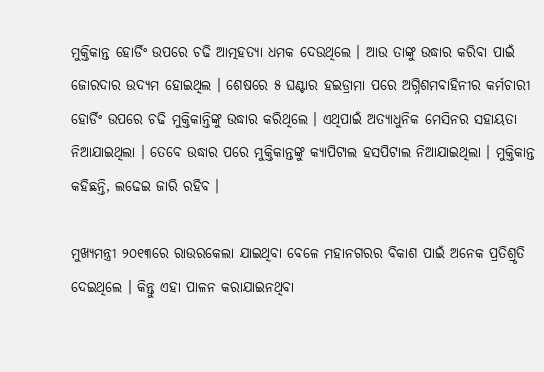ମୁକ୍ତିକାନ୍ତ ହୋର୍ଡିଂ ଉପରେ ଚଢି ଆତ୍ମହତ୍ୟା ଧମକ ଦେଉଥିଲେ । ଆଉ ତାଙ୍କୁ ଉଦ୍ଧାର କରିବା ପାଇଁ ଜୋରଦାର ଉଦ୍ୟମ ହୋଇଥିଲ । ଶେଷରେ ୫ ଘଣ୍ଟାର ହଇଡ୍ରାମା ପରେ ଅଗ୍ନିଶମବାହିନୀର କର୍ମଚାରୀ ହୋର୍ଡିଂ ଉପରେ ଚଢି ମୁକ୍ତିକାନ୍ତିଙ୍କୁ ଉଦ୍ଧାର କରିଥିଲେ । ଏଥିପାଇଁ ଅତ୍ୟାଧୁନିକ ମେସିନର ସହାୟତା ନିଆଯାଇଥିଲା । ତେବେ ଉଦ୍ଧାର ପରେ ମୁକ୍ତିକାନ୍ତଙ୍କୁ କ୍ୟାପିଟାଲ ହସପିଟାଲ ନିଆଯାଇଥିଲା । ମୁକ୍ତିକାନ୍ତ କହିଛନ୍ତି, ଲଢେଇ ଜାରି ରହିବ ।

ମୁଖ୍ୟମନ୍ତ୍ରୀ ୨୦୧୩ରେ ରାଉରକେଲା ଯାଇଥିବା ବେଳେ ମହାନଗରର ବିକାଶ ପାଇଁ ଅନେକ ପ୍ରତିଶ୍ରୃତି ଦେଇଥିଲେ । କିନ୍ତୁ ଏହା ପାଳନ କରାଯାଇନଥିବା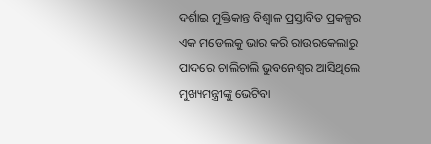ଦର୍ଶାଇ ମୁକ୍ତିକାନ୍ତ ବିଶ୍ୱାଳ ପ୍ରସ୍ତାବିତ ପ୍ରକଳ୍ପର ଏକ ମଡେଲକୁ ଭାର କରି ରାଉରକେଲାରୁ ପାଦରେ ଚାଲିଚାଲି ଭୁବନେଶ୍ୱର ଆସିଥିଲେ ମୁଖ୍ୟମନ୍ତ୍ରୀଙ୍କୁ ଭେଟିବା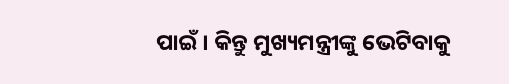ପାଇଁ । କିନ୍ତୁ ମୁଖ୍ୟମନ୍ତ୍ରୀଙ୍କୁ ଭେଟିବାକୁ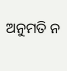ଅନୁମତି ନ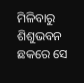ମିଳିବାରୁ ଶିଶୁଭବନ ଛକରେ ସେ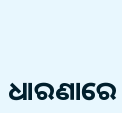ଧାରଣାରେ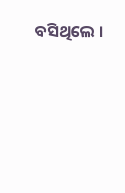ବସିଥିଲେ ।